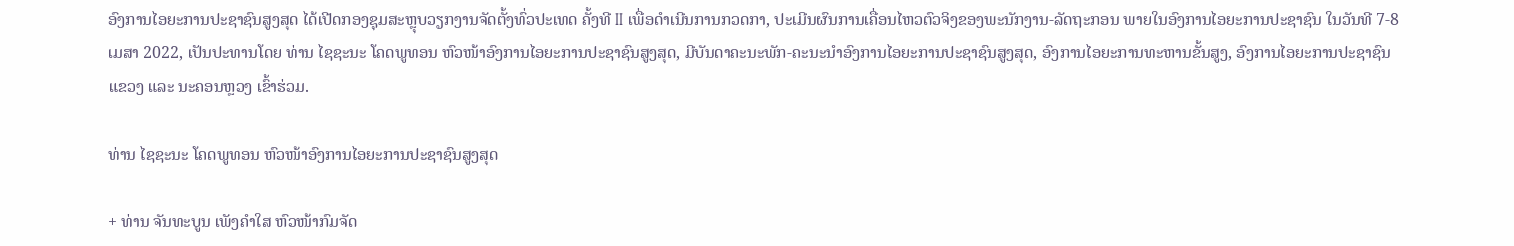ອົງການໄອຍະການປະຊາຊົນສູງສຸດ ໄດ້ເປີດກອງຊຸມສະຫຼຸບວຽກງານຈັດຕັ້ງທົ່ວປະເທດ ຄັ້ງທີ II ເພື່ອດໍາເນີນການກວດກາ, ປະເມີນຜົນການເຄື່ອນໄຫວຕົວຈິງຂອງພະນັກງານ-ລັດຖະກອນ ພາຍໃນອົງການໄອຍະການປະຊາຊົນ ໃນວັນທີ 7-8 ເມສາ 2022, ເປັນປະທານໂດຍ ທ່ານ ໄຊຊະນະ ໂຄດພູທອນ ຫົວໜ້າອົງການໄອຍະການປະຊາຊົນສູງສຸດ, ມີບັນດາຄະນະພັກ-ຄະນະນຳອົງການໄອຍະການປະຊາຊົນສູງສຸດ, ອົງການໄອຍະການທະຫານຂັ້ນສູງ, ອົງການໄອຍະການປະຊາຊົນແຂວງ ແລະ ນະຄອນຫຼວງ ເຂົ້າຮ່ວມ.

ທ່ານ ໄຊຊະນະ ໂຄດພູທອນ ຫົວໜ້າອົງການໄອຍະການປະຊາຊົນສູງສຸດ

+ ທ່ານ ຈັນທະບູນ ເພັງຄຳໃສ ຫົວໜ້າກົມຈັດ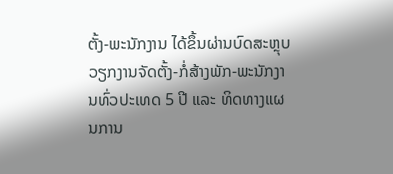ຕັ້ງ-ພະນັກງານ ໄດ້ຂຶ້ນຜ່ານບົດສະຫຼຸບວຽກງານຈັດຕັ້ງ-ກໍ່ສ້າງພັກ-ພະນັກງານທົ່ວປະເທດ 5 ປີ ແລະ ທິດທາງແຜນການ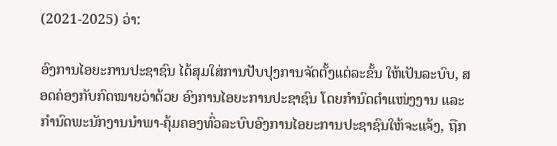(2021-2025) ວ່າ:

ອົງການໄອຍະການປະຊາຊົນ ໄດ້ສຸມໃສ່ການປັບປຸງການຈັດຕັ້ງແຕ່ລະຂັ້ນ ໃຫ້ເປັນລະບົບ, ສອດຄ່ອງກັບກົດໝາຍວ່າດ້ວຍ ອົງການໄອຍະການປະຊາຊົນ ໂດຍກຳນົດຕໍາແໜ່ງງານ ແລະ ກຳນົດພະນັກງານນຳພາ-ຄຸ້ມຄອງທົ່ວລະບົບອົງການໄອຍະການປະຊາຊົນໃຫ້ຈະແຈ້ງ, ຖືກ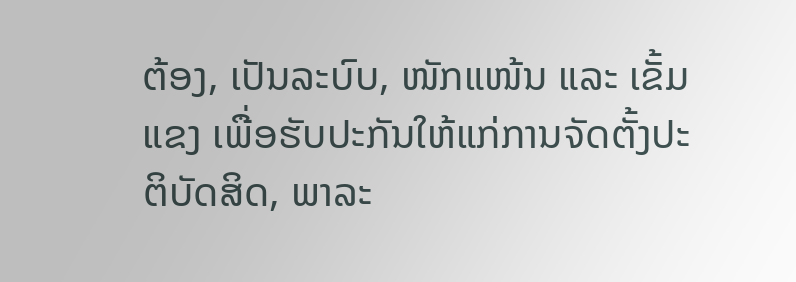ຕ້ອງ, ເປັນລະບົບ, ໜັກແໜ້ນ ແລະ ເຂັ້ມແຂງ ເພື່ອຮັບປະກັນໃຫ້ແກ່ການຈັດຕັ້ງປະຕິບັດສິດ, ພາລະ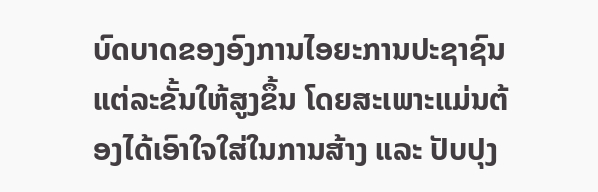ບົດບາດຂອງອົງການໄອຍະການປະຊາຊົນແຕ່ລະຂັ້ນໃຫ້ສູງຂຶ້ນ ໂດຍສະເພາະແມ່ນຕ້ອງໄດ້ເອົາໃຈໃສ່ໃນການສ້າງ ແລະ ປັບປຸງ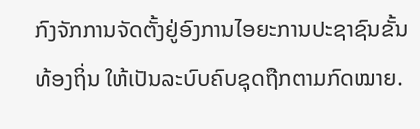ກົງຈັກການຈັດຕັ້ງຢູ່ອົງການໄອຍະການປະຊາຊົນຂັ້ນທ້ອງຖິ່ນ ໃຫ້ເປັນລະບົບຄົບຊຸດຖືກຕາມກົດໝາຍ.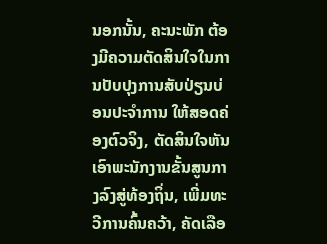ນອກນັ້ນ, ຄະນະພັກ ຕ້ອງມີຄວາມຕັດສິນໃຈໃນການປັບປຸງການສັບປ່ຽນບ່ອນປະຈຳການ ໃຫ້ສອດຄ່ອງຕົວຈິງ, ຕັດສິນໃຈຫັນເອົາພະນັກງານຂັ້ນສູນກາງລົງສູ່ທ້ອງຖິ່ນ, ເພີ່ມທະວີການຄົ້ນຄວ້າ, ຄັດເລືອ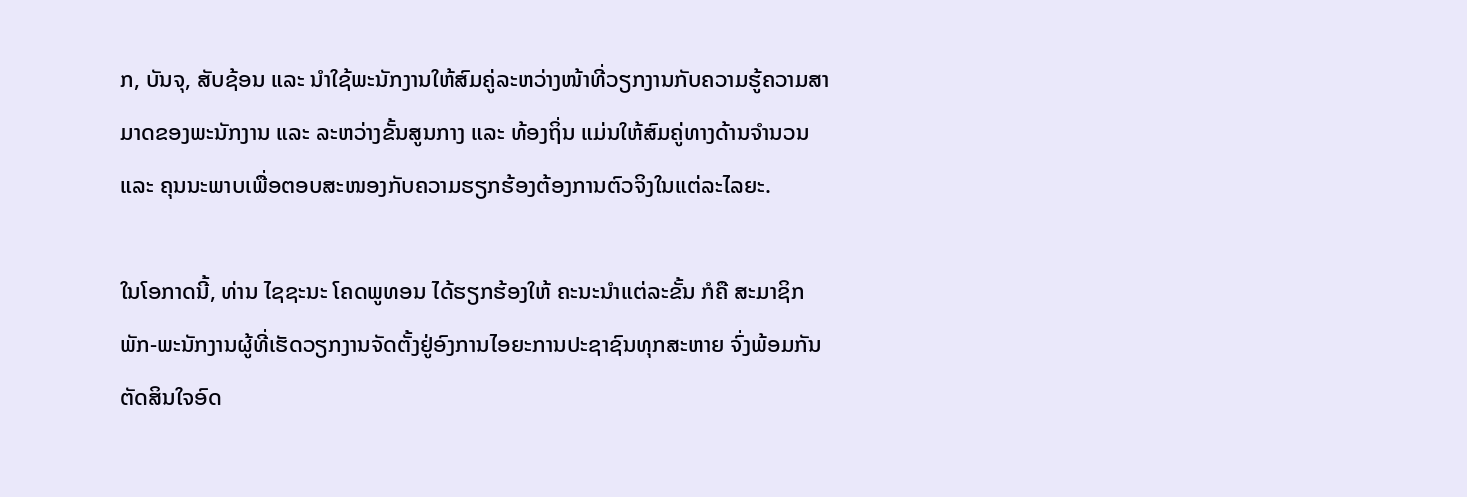ກ, ບັນຈຸ, ສັບຊ້ອນ ແລະ ນຳໃຊ້ພະນັກງານໃຫ້ສົມຄູ່ລະຫວ່າງໜ້າທີ່ວຽກງານກັບຄວາມຮູ້ຄວາມສາມາດຂອງພະນັກງານ ແລະ ລະຫວ່າງຂັ້ນສູນກາງ ແລະ ທ້ອງຖິ່ນ ແມ່ນໃຫ້ສົມຄູ່ທາງດ້ານຈຳນວນ ແລະ ຄຸນນະພາບເພື່ອຕອບສະໜອງກັບຄວາມຮຽກຮ້ອງຕ້ອງການຕົວຈິງໃນແຕ່ລະໄລຍະ.

ໃນໂອກາດນີ້, ທ່ານ ໄຊຊະນະ ໂຄດພູທອນ ໄດ້ຮຽກຮ້ອງໃຫ້ ຄະນະນຳແຕ່ລະຂັ້ນ ກໍຄື ສະມາຊິກພັກ-ພະນັກງານຜູ້ທີ່ເຮັດວຽກງານຈັດຕັ້ງຢູ່ອົງການໄອຍະການປະຊາຊົນທຸກສະຫາຍ ຈົ່ງພ້ອມກັນຕັດສິນໃຈອົດ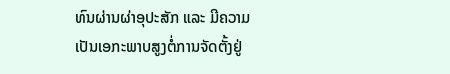ທົນຜ່ານຜ່າອຸປະສັກ ແລະ ມີຄວາມເປັນເອກະພາບສູງຕໍ່ການຈັດຕັ້ງຢູ່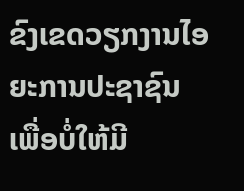ຂົງເຂດວຽກງານໄອຍະການປະຊາຊົນ ເພື່ອບໍ່ໃຫ້ມີ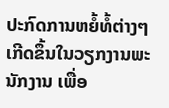ປະກົດການຫຍໍ້ທໍ້ຕ່າງໆ ເກີດຂຶ້ນໃນວຽກງານພະນັກງານ ເພື່ອ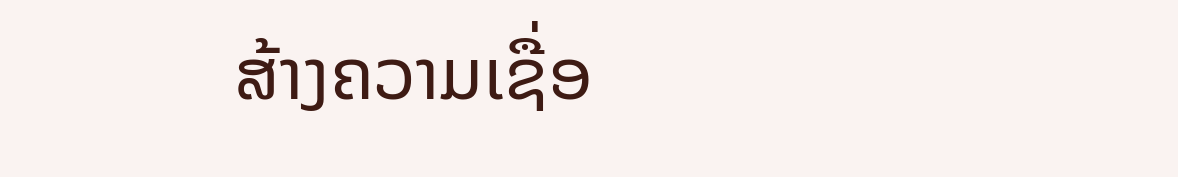ສ້າງຄວາມເຊື່ອ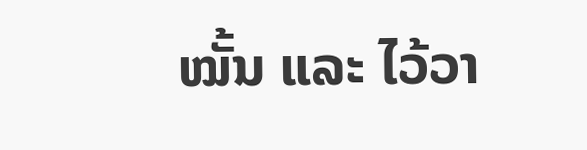ໝັ້ນ ແລະ ໄວ້ວາ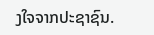ງໃຈຈາກປະຊາຊົນ.